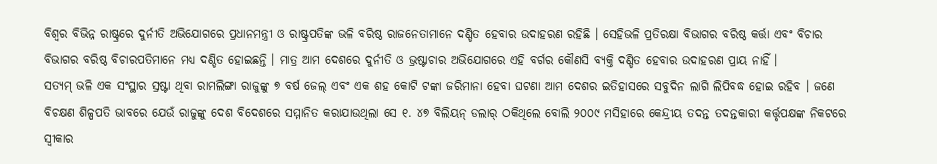ବିଶ୍ୱର ବିଭିନ୍ନ ରାଷ୍ଟ୍ରରେ ଦୁର୍ନୀତି ଅଭିଯୋଗରେ ପ୍ରଧାନମନ୍ତ୍ରୀ ଓ ରାଷ୍ଟ୍ରପତିଙ୍କ ଭଳି ବରିଷ୍ଠ ରାଜନେତାମାନେ ଦଣ୍ଡିତ ହେବାର ଉଦାହରଣ ରହିଛି । ସେହିଭଳି ପ୍ରତିରକ୍ଷା ବିଭାଗର ବରିଷ୍ଠ କର୍ତ୍ତା ଏବଂ ବିଚାର ବିଭାଗର ବରିଷ୍ଠ ବିଚାରପତିମାନେ ମଧ୍ୟ ଦଣ୍ଡିତ ହୋଇଛନ୍ତି । ମାତ୍ର ଆମ ଦେଶରେ ଦୁର୍ନୀତି ଓ ଭ୍ରଷ୍ଟାଚାର ଅଭିଯୋଗରେ ଏହି ବର୍ଗର କୌଣସି ବ୍ୟକ୍ତି ଦଣ୍ଡିତ ହେବାର ଉଦାହରଣ ପ୍ରାୟ ନାହିଁ ।
ସତ୍ୟମ୍ ଭଳି ଏକ ସଂସ୍ଥାର ସ୍ରଷ୍ଟା ଥିବା ରାମଲିଙ୍ଗା ରାଜୁଙ୍କୁ ୭ ବର୍ଷ ଜେଲ୍ ଏବଂ ଏକ ଶହ କୋଟି ଟଙ୍କା ଜରିମାନା ହେବା ଘଟଣା ଆମ ଦେଶର ଇତିହାସରେ ସବୁଦିନ ଲାଗି ଲିପିବଦ୍ଧ ହୋଇ ରହିବ । ଜଣେ ବିଚକ୍ଷଣ ଶିଳ୍ପପତି ଭାବରେ ଯେଉଁ ରାଜୁଙ୍କୁ ଦେଶ ବିଦେଶରେ ସମ୍ମାନିତ କରାଯାଉଥିଲା ସେ ୧. ୪୭ ବିଲିୟନ୍ ଡଲାର୍ ଠକିଥିଲେ ବୋଲି ୨୦୦୯ ମସିହାରେ କେନ୍ଦ୍ରୀୟ ତଦନ୍ତ ତଦନ୍ତକାରୀ କର୍ତ୍ତୃପକ୍ଷଙ୍କ ନିକଟରେ ସ୍ୱୀକାର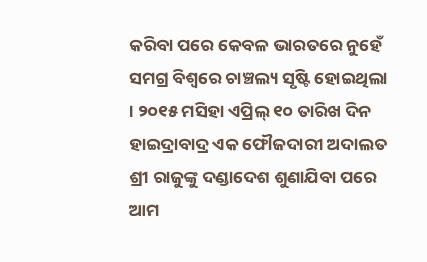କରିବା ପରେ କେବଳ ଭାରତରେ ନୁହେଁ ସମଗ୍ର ବିଶ୍ୱରେ ଚାଞ୍ଚଲ୍ୟ ସୃଷ୍ଟି ହୋଇଥିଲା । ୨୦୧୫ ମସିହା ଏପ୍ରିଲ୍ ୧୦ ତାରିଖ ଦିନ ହାଇଦ୍ରାବାଦ୍ର ଏକ ଫୌଜଦାରୀ ଅଦାଲତ ଶ୍ରୀ ରାଜୁଙ୍କୁ ଦଣ୍ଡାଦେଶ ଶୁଣାଯିବା ପରେ ଆମ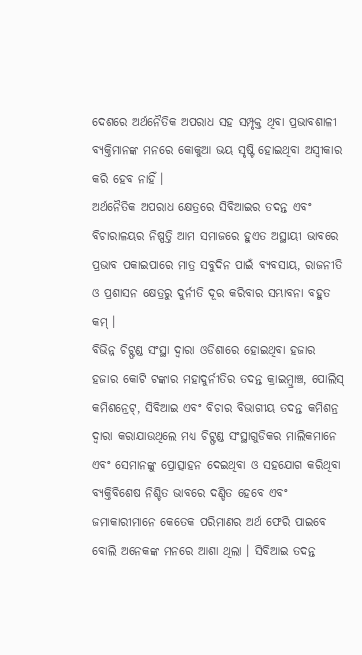ଦେଶରେ ଅର୍ଥନୈତିକ ଅପରାଧ ସହ ସମ୍ପୃକ୍ତ ଥିବା ପ୍ରଭାବଶାଳୀ ବ୍ୟକ୍ତିମାନଙ୍କ ମନରେ କୋକୁଆ ଭୟ ସୃଷ୍ଟି ହୋଇଥିବା ଅସ୍ୱୀକାର କରି ହେବ ନାହିଁ ।
ଅର୍ଥନୈତିକ ଅପରାଧ କ୍ଷେତ୍ରରେ ସିବିଆଇର ତଦନ୍ତ ଏବଂ ବିଚାରାଳୟର ନିଷ୍ପତ୍ତି ଆମ ସମାଜରେ ହୁଏତ ଅସ୍ଥାୟୀ ଭାବରେ ପ୍ରଭାବ ପକାଇପାରେ ମାତ୍ର ସବୁଦିନ ପାଇଁ ବ୍ୟବସାୟ, ରାଜନୀତି ଓ ପ୍ରଶାସନ କ୍ଷେତ୍ରରୁ ଦୁର୍ନୀତି ଦୂର କରିବାର ସମ୍ଭାବନା ବହୁତ କମ୍ ।
ବିଭିନ୍ନ ଚିଟ୍ଫଣ୍ଡ ସଂସ୍ଥା ଦ୍ୱାରା ଓଡିଶାରେ ହୋଇଥିବା ହଜାର ହଜାର କୋଟି ଟଙ୍କାର ମହାଦୁର୍ନୀତିର ତଦନ୍ତ କ୍ରାଇମ୍ବ୍ରାଞ୍ଚ, ପୋଲିସ୍ କମିଶନ୍ରେଟ୍, ସିବିଆଇ ଏବଂ ବିଚାର ବିଭାଗୀୟ ତଦନ୍ତ କମିଶନ୍ର ଦ୍ୱାରା କରାଯାଉଥିଲେ ମଧ୍ୟ ଚିଟ୍ଫଣ୍ଡ ସଂସ୍ଥାଗୁଡିକର ମାଲିକମାନେ ଏବଂ ସେମାନଙ୍କୁ ପ୍ରୋତ୍ସାହନ ଦେଇଥିବା ଓ ସହଯୋଗ କରିଥିବା ବ୍ୟକ୍ତିବିଶେଷ ନିଶ୍ଚିତ ଭାବରେ ଦଣ୍ଡିତ ହେବେ ଏବଂ ଜମାକାରୀମାନେ କେତେକ ପରିମାଣର ଅର୍ଥ ଫେରି ପାଇବେ ବୋଲି ଅନେକଙ୍କ ମନରେ ଆଶା ଥିଲା । ସିବିଆଇ ତଦନ୍ତ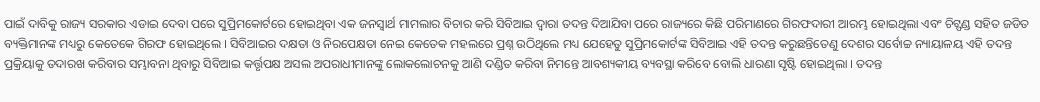ପାଇଁ ଦାବିକୁ ରାଜ୍ୟ ସରକାର ଏଡାଇ ଦେବା ପରେ ସୁପ୍ରିମକୋର୍ଟରେ ହୋଇଥିବା ଏକ ଜନସ୍ୱାର୍ଥ ମାମଲାର ବିଚାର କରି ସିବିଆଇ ଦ୍ୱାରା ତଦନ୍ତ ଦିଆଯିବା ପରେ ରାଜ୍ୟରେ କିଛି ପରିମାଣରେ ଗିରଫଦାରୀ ଆରମ୍ଭ ହୋଇଥିଲା ଏବଂ ଚିଟ୍ଫଣ୍ଡ ସହିତ ଜଡିତ ବ୍ୟକ୍ତିମାନଙ୍କ ମଧ୍ୟରୁ କେତେକେ ଗିରଫ ହୋଇଥିଲେ । ସିବିଆଇର ଦକ୍ଷତା ଓ ନିରପେକ୍ଷତା ନେଇ କେତେକ ମହଲରେ ପ୍ରଶ୍ନ ଉଠିଥିଲେ ମଧ୍ୟ ଯେହେତୁ ସୁପ୍ରିମକୋର୍ଟଙ୍କ ସିବିଆଇ ଏହି ତଦନ୍ତ କରୁଛନ୍ତିତେଣୁ ଦେଶର ସର୍ବୋଚ୍ଚ ନ୍ୟାୟାଳୟ ଏହି ତଦନ୍ତ ପ୍ରକ୍ରିୟାକୁ ତଦାରଖ କରିବାର ସମ୍ଭାବନା ଥିବାରୁ ସିବିଆଇ କର୍ତ୍ତୃପକ୍ଷ ଅସଲ ଅପରାଧୀମାନଙ୍କୁ ଲୋକଲୋଚନକୁ ଆଣି ଦଣ୍ଡିତ କରିବା ନିମନ୍ତେ ଆବଶ୍ୟକୀୟ ବ୍ୟବସ୍ଥା କରିବେ ବୋଲି ଧାରଣା ସୃଷ୍ଟି ହୋଇଥିଲା । ତଦନ୍ତ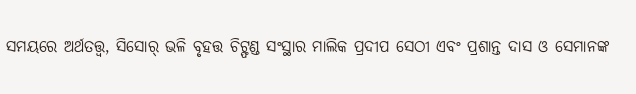ସମୟରେ ଅର୍ଥତତ୍ତ୍ୱ, ସିସୋର୍ ଭଳି ବୃହତ୍ତ ଚିଟ୍ଫଣ୍ଡ ସଂସ୍ଥାର ମାଲିକ ପ୍ରଦୀପ ସେଠୀ ଏବଂ ପ୍ରଶାନ୍ତ ଦାସ ଓ ସେମାନଙ୍କ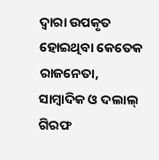ଦ୍ୱାରା ଉପକୃତ ହୋଇଥିବା କେତେକ ରାଜନେତା, ସାମ୍ବାଦିକ ଓ ଦଲାଲ୍ ଗିରଫ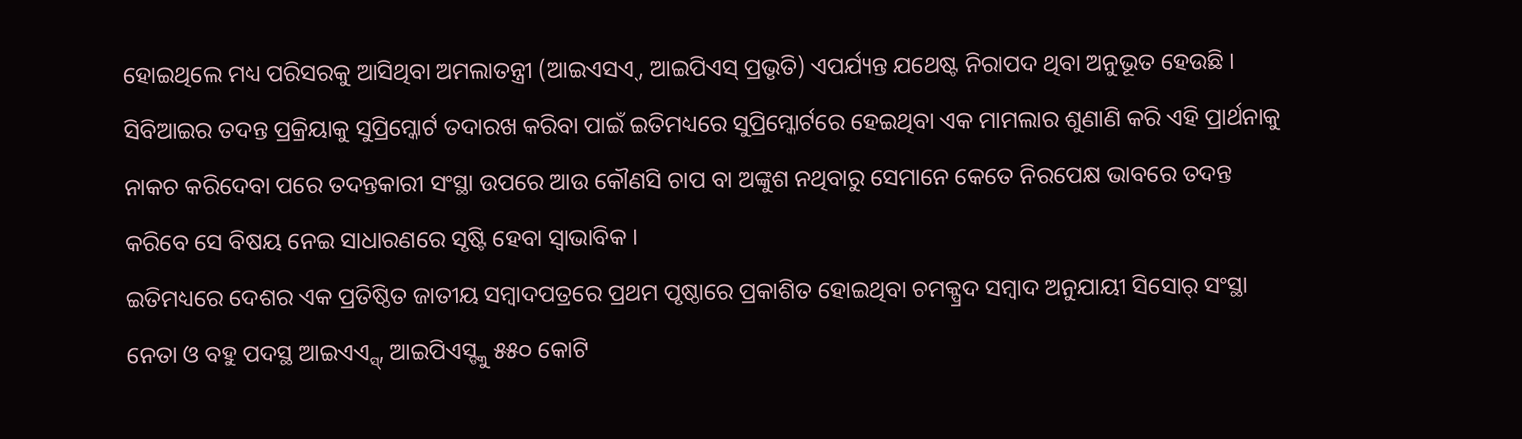ହୋଇଥିଲେ ମଧ୍ୟ ପରିସରକୁ ଆସିଥିବା ଅମଲାତନ୍ତ୍ରୀ (ଆଇଏସଏ୍, ଆଇପିଏସ୍ ପ୍ରଭୃତି) ଏପର୍ଯ୍ୟନ୍ତ ଯଥେଷ୍ଟ ନିରାପଦ ଥିବା ଅନୁଭୂତ ହେଉଛି । ସିବିଆଇର ତଦନ୍ତ ପ୍ରକ୍ରିୟାକୁ ସୁପ୍ରିମ୍କୋର୍ଟ ତଦାରଖ କରିବା ପାଇଁ ଇତିମଧ୍ୟରେ ସୁପ୍ରିମ୍କୋର୍ଟରେ ହେଇଥିବା ଏକ ମାମଲାର ଶୁଣାଣି କରି ଏହି ପ୍ରାର୍ଥନାକୁ ନାକଚ କରିଦେବା ପରେ ତଦନ୍ତକାରୀ ସଂସ୍ଥା ଉପରେ ଆଉ କୌଣସି ଚାପ ବା ଅଙ୍କୁଶ ନଥିବାରୁ ସେମାନେ କେତେ ନିରପେକ୍ଷ ଭାବରେ ତଦନ୍ତ କରିବେ ସେ ବିଷୟ ନେଇ ସାଧାରଣରେ ସୃଷ୍ଟି ହେବା ସ୍ୱାଭାବିକ ।
ଇତିମଧ୍ୟରେ ଦେଶର ଏକ ପ୍ରତିଷ୍ଠିତ ଜାତୀୟ ସମ୍ବାଦପତ୍ରରେ ପ୍ରଥମ ପୃଷ୍ଠାରେ ପ୍ରକାଶିତ ହୋଇଥିବା ଚମକ୍ପ୍ରଦ ସମ୍ବାଦ ଅନୁଯାୟୀ ସିସୋର୍ ସଂସ୍ଥା ନେତା ଓ ବହୁ ପଦସ୍ଥ ଆଇଏଏ୍ସ୍, ଆଇପିଏସ୍ଙ୍କୁ ୫୫୦ କୋଟି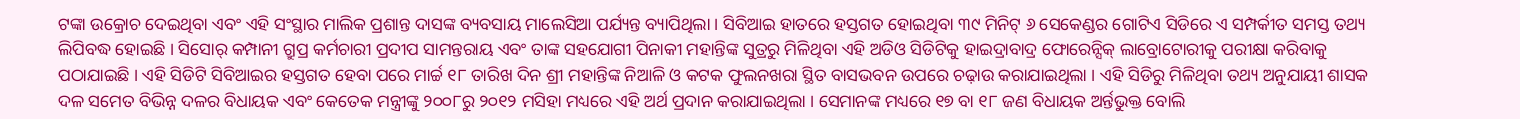ଟଙ୍କା ଉକ୍ରୋଚ ଦେଇଥିବା ଏବଂ ଏହି ସଂସ୍ଥାର ମାଲିକ ପ୍ରଶାନ୍ତ ଦାସଙ୍କ ବ୍ୟବସାୟ ମାଲେସିଆ ପର୍ଯ୍ୟନ୍ତ ବ୍ୟାପିଥିଲା । ସିବିଆଇ ହାତରେ ହସ୍ତଗତ ହୋଇଥିବା ୩୯ ମିନିଟ୍ ୬ ସେକେଣ୍ଡର ଗୋଟିଏ ସିଡିରେ ଏ ସମ୍ପର୍କୀତ ସମସ୍ତ ତଥ୍ୟ ଲିପିବଦ୍ଧ ହୋଇଛି । ସିସୋର୍ କମ୍ପାନୀ ଗ୍ରୁପ୍ର କର୍ମଚାରୀ ପ୍ରଦୀପ ସାମନ୍ତରାୟ ଏବଂ ତାଙ୍କ ସହଯୋଗୀ ପିନାକୀ ମହାନ୍ତିଙ୍କ ସୁତ୍ରରୁ ମିଳିଥିବା ଏହି ଅଡିଓ ସିଡିଟିକୁ ହାଇଦ୍ରାବାଦ୍ର ଫୋରେନ୍ସିକ୍ ଲାବ୍ରୋଟୋରୀକୁ ପରୀକ୍ଷା କରିବାକୁ ପଠାଯାଇଛି । ଏହି ସିଡିଟି ସିବିଆଇର ହସ୍ତଗତ ହେବା ପରେ ମାର୍ଚ୍ଚ ୧୮ ତାରିଖ ଦିନ ଶ୍ରୀ ମହାନ୍ତିଙ୍କ ନିଆଳି ଓ କଟକ ଫୁଲନଖରା ସ୍ଥିତ ବାସଭବନ ଉପରେ ଚଢ଼ାଉ କରାଯାଇଥିଲା । ଏହି ସିଡିରୁ ମିଳିଥିବା ତଥ୍ୟ ଅନୁଯାୟୀ ଶାସକ ଦଳ ସମେତ ବିଭିନ୍ନ ଦଳର ବିଧାୟକ ଏବଂ କେତେକ ମନ୍ତ୍ରୀଙ୍କୁ ୨୦୦୮ରୁ ୨୦୧୨ ମସିହା ମଧ୍ୟରେ ଏହି ଅର୍ଥ ପ୍ରଦାନ କରାଯାଇଥିଲା । ସେମାନଙ୍କ ମଧ୍ୟରେ ୧୭ ବା ୧୮ ଜଣ ବିଧାୟକ ଅର୍ନ୍ତଭୁକ୍ତ ବୋଲି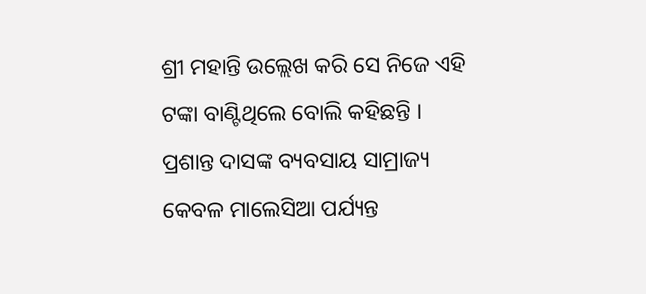ଶ୍ରୀ ମହାନ୍ତି ଉଲ୍ଲେଖ କରି ସେ ନିଜେ ଏହି ଟଙ୍କା ବାଣ୍ଟିଥିଲେ ବୋଲି କହିଛନ୍ତି । ପ୍ରଶାନ୍ତ ଦାସଙ୍କ ବ୍ୟବସାୟ ସାମ୍ରାଜ୍ୟ କେବଳ ମାଲେସିଆ ପର୍ଯ୍ୟନ୍ତ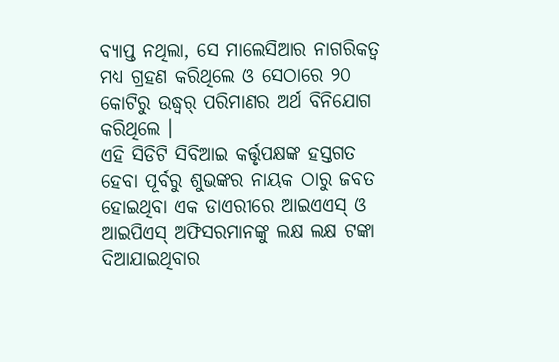ବ୍ୟାପ୍ତ ନଥିଲା, ସେ ମାଲେସିଆର ନାଗରିକତ୍ୱ ମଧ୍ୟ ଗ୍ରହଣ କରିଥିଲେ ଓ ସେଠାରେ ୨୦ କୋଟିରୁ ଉଦ୍ଧ୍ୱର୍ ପରିମାଣର ଅର୍ଥ ବିନିଯୋଗ କରିଥିଲେ ।
ଏହି ସିଡିଟି ସିବିଆଇ କର୍ତ୍ତୃପକ୍ଷଙ୍କ ହସ୍ତଗତ ହେବା ପୂର୍ବରୁ ଶୁଭଙ୍କର ନାୟକ ଠାରୁ ଜବତ ହୋଇଥିବା ଏକ ଡାଏରୀରେ ଆଇଏଏସ୍ ଓ ଆଇପିଏସ୍ ଅଫିସରମାନଙ୍କୁ ଲକ୍ଷ ଲକ୍ଷ ଟଙ୍କା ଦିଆଯାଇଥିବାର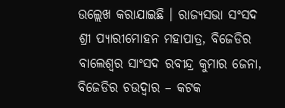ଉଲ୍ଲେଖ କରାଯାଇଛି । ରାଜ୍ୟସଭା ସଂସଦ ଶ୍ରୀ ପ୍ୟାରୀମୋହନ ମହାପାତ୍ର, ବିଜେଡିର ବାଲେଶ୍ୱର ସାଂସଦ ରବୀନ୍ଦ୍ର କୁମାର ଜେନା, ବିଜେଡିର ଚଉଦ୍ୱାର – କଟକ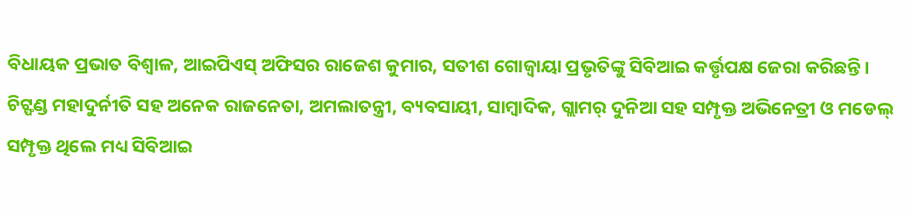ବିଧାୟକ ପ୍ରଭାତ ବିଶ୍ୱାଳ, ଆଇପିଏସ୍ ଅଫିସର ରାଜେଶ କୁମାର, ସତୀଶ ଗୋଜ୍ବାୟା ପ୍ରଭୃତିଙ୍କୁ ସିବିଆଇ କର୍ତ୍ତୃପକ୍ଷ ଜେରା କରିଛନ୍ତି ।
ଚିଟ୍ଫଣ୍ଡ ମହାଦୁର୍ନୀତି ସହ ଅନେକ ରାଜନେତା, ଅମଲାତନ୍ତ୍ରୀ, ବ୍ୟବସାୟୀ, ସାମ୍ବାଦିକ, ଗ୍ଲାମର୍ ଦୁନିଆ ସହ ସମ୍ପୃକ୍ତ ଅଭିନେତ୍ରୀ ଓ ମଡେଲ୍ ସମ୍ପୃକ୍ତ ଥିଲେ ମଧ୍ୟ ସିବିଆଇ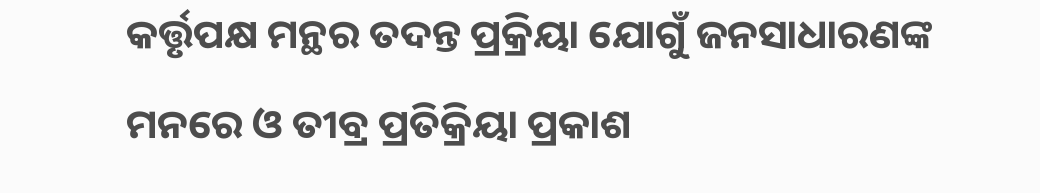କର୍ତ୍ତୃପକ୍ଷ ମନ୍ଥର ତଦନ୍ତ ପ୍ରକ୍ରିୟା ଯୋଗୁଁ ଜନସାଧାରଣଙ୍କ ମନରେ ଓ ତୀବ୍ର ପ୍ରତିକ୍ରିୟା ପ୍ରକାଶ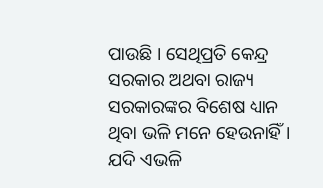ପାଉଛି । ସେଥିପ୍ରତି କେନ୍ଦ୍ର ସରକାର ଅଥବା ରାଜ୍ୟ ସରକାରଙ୍କର ବିଶେଷ ଧ୍ୟାନ ଥିବା ଭଳି ମନେ ହେଉନାହିଁ । ଯଦି ଏଭଳି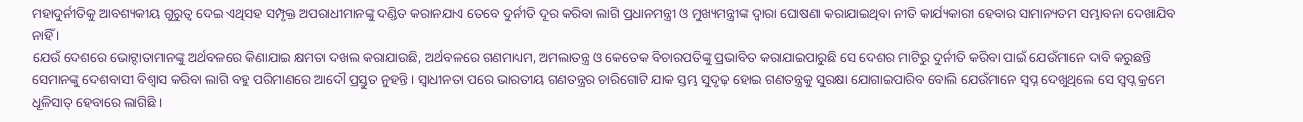ମହାଦୁର୍ନୀତିକୁ ଆବଶ୍ୟକୀୟ ଗୁରୁତ୍ୱ ଦେଇ ଏଥିସହ ସମ୍ପୃକ୍ତ ଅପରାଧୀମାନଙ୍କୁ ଦଣ୍ଡିତ କରାନଯାଏ ତେବେ ଦୁର୍ନୀତି ଦୂର କରିବା ଲାଗି ପ୍ରଧାନମନ୍ତ୍ରୀ ଓ ମୁଖ୍ୟମନ୍ତ୍ରୀଙ୍କ ଦ୍ୱାରା ଘୋଷଣା କରାଯାଇଥିବା ନୀତି କାର୍ଯ୍ୟକାରୀ ହେବାର ସାମାନ୍ୟତମ ସମ୍ଭାବନା ଦେଖାଯିବ ନାହିଁ ।
ଯେଉଁ ଦେଶରେ ଭୋଟ୍ଦାତାମାନଙ୍କୁ ଅର୍ଥବଳରେ କିଣାଯାଇ କ୍ଷମତା ଦଖଲ କରାଯାଉଛି, ଅର୍ଥବଳରେ ଗଣମାଧ୍ୟମ, ଅମଲାତନ୍ତ୍ର ଓ କେତେକ ବିଚାରପତିଙ୍କୁ ପ୍ରଭାବିତ କରାଯାଇପାରୁଛି ସେ ଦେଶର ମାଟିରୁ ଦୁର୍ନୀତି କରିବା ପାଇଁ ଯେଉଁମାନେ ଦାବି କରୁଛନ୍ତି ସେମାନଙ୍କୁ ଦେଶବାସୀ ବିଶ୍ୱାସ କରିବା ଲାଗି ବହୁ ପରିମାଣରେ ଆଦୌ ପ୍ରସ୍ତୁତ ନୁହନ୍ତି । ସ୍ୱାଧୀନତା ପରେ ଭାରତୀୟ ଗଣତନ୍ତ୍ରର ଚାରିଗୋଟି ଯାକ ସ୍ତମ୍ଭ ସୁଦୃଢ଼ ହୋଇ ଗଣତନ୍ତ୍ରକୁ ସୁରକ୍ଷା ଯୋଗାଇପାରିବ ବୋଲି ଯେଉଁମାନେ ସ୍ୱପ୍ନ ଦେଖୁଥିଲେ ସେ ସ୍ୱପ୍ନ କ୍ରମେ ଧୂଳିସାତ୍ ହେବାରେ ଲାଗିଛି ।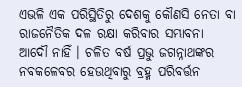ଏଭଳି ଏକ ପରିସ୍ଥିତିରୁ ଦେଶକୁ କୌଣସି ନେତା ବା ରାଜନୈତିକ ଦଳ ରକ୍ଷା କରିବାର ସମ୍ଭାବନା ଆଦୌ ନାହିଁ । ଚଳିତ ବର୍ଷ ପ୍ରଭୁ ଜଗନ୍ନାଥଙ୍କର ନବକଳେବର ହେଉଥିବାରୁ ବ୍ରହ୍ମ ପରିବର୍ତ୍ତନ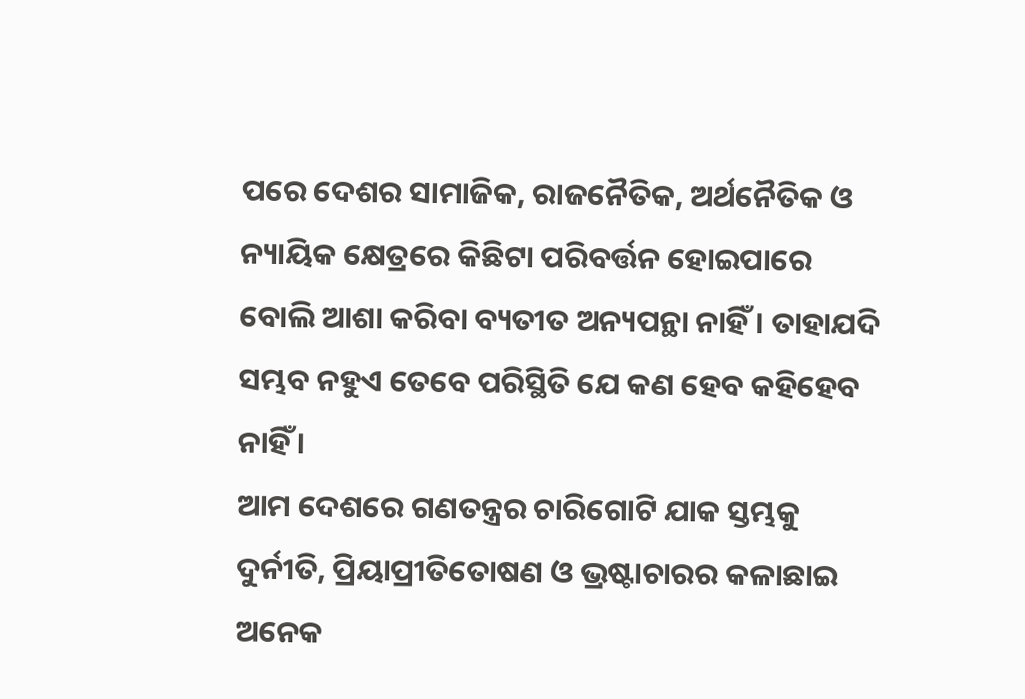ପରେ ଦେଶର ସାମାଜିକ, ରାଜନୈତିକ, ଅର୍ଥନୈତିକ ଓ ନ୍ୟାୟିକ କ୍ଷେତ୍ରରେ କିଛିଟା ପରିବର୍ତ୍ତନ ହୋଇପାରେ ବୋଲି ଆଶା କରିବା ବ୍ୟତୀତ ଅନ୍ୟପନ୍ଥା ନାହିଁ । ତାହାଯଦି ସମ୍ଭବ ନହୁଏ ତେବେ ପରିସ୍ଥିତି ଯେ କଣ ହେବ କହିହେବ ନାହିଁ ।
ଆମ ଦେଶରେ ଗଣତନ୍ତ୍ରର ଚାରିଗୋଟି ଯାକ ସ୍ତମ୍ଭକୁ ଦୁର୍ନୀତି, ପ୍ରିୟାପ୍ରୀତିତୋଷଣ ଓ ଭ୍ରଷ୍ଟାଚାରର କଳାଛାଇ ଅନେକ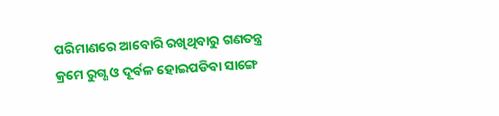ପରିମାଣରେ ଆବୋରି ରଖିଥିବାରୁ ଗଣତନ୍ତ୍ର କ୍ରମେ ରୁଗ୍ଣ ଓ ଦୂର୍ବଳ ହୋଇପଡିବା ସାଙ୍ଗେ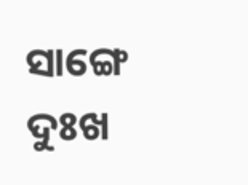ସାଙ୍ଗେ ଦୁଃଖ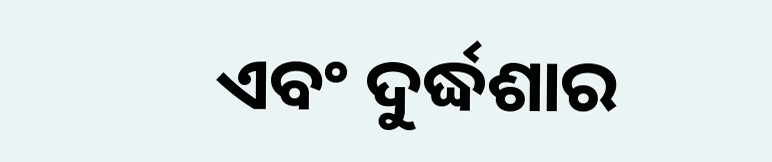ଏବଂ ଦୁର୍ଦ୍ଧଶାର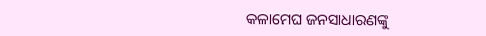କଳାମେଘ ଜନସାଧାରଣଙ୍କୁ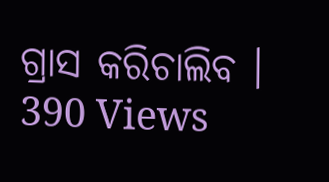ଗ୍ରାସ କରିଚାଲିବ ।
390 Views